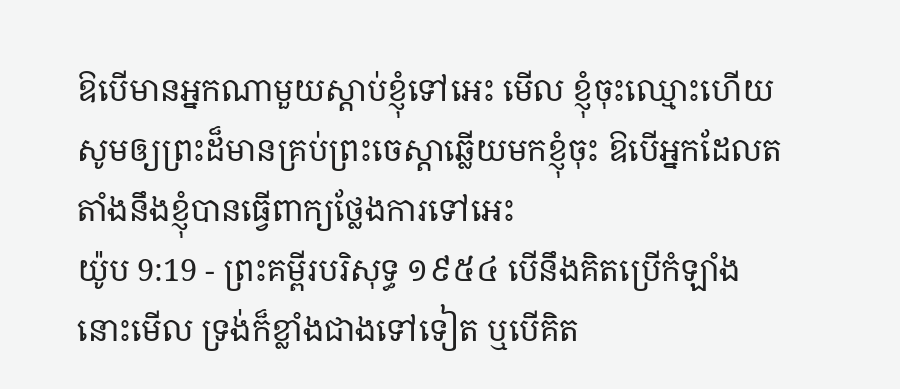ឱបើមានអ្នកណាមួយស្តាប់ខ្ញុំទៅអេះ មើល ខ្ញុំចុះឈ្មោះហើយ សូមឲ្យព្រះដ៏មានគ្រប់ព្រះចេស្តាឆ្លើយមកខ្ញុំចុះ ឱបើអ្នកដែលតតាំងនឹងខ្ញុំបានធ្វើពាក្យថ្លែងការទៅអេះ
យ៉ូប 9:19 - ព្រះគម្ពីរបរិសុទ្ធ ១៩៥៤ បើនឹងគិតប្រើកំឡាំង នោះមើល ទ្រង់ក៏ខ្លាំងជាងទៅទៀត ឬបើគិត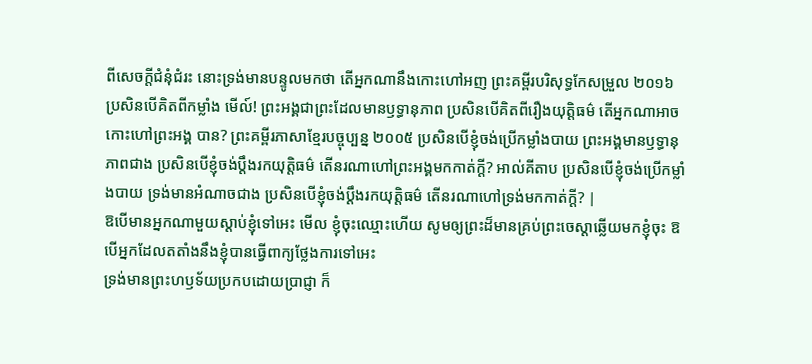ពីសេចក្ដីជំនុំជំរះ នោះទ្រង់មានបន្ទូលមកថា តើអ្នកណានឹងកោះហៅអញ ព្រះគម្ពីរបរិសុទ្ធកែសម្រួល ២០១៦ ប្រសិនបើគិតពីកម្លាំង មើល៍! ព្រះអង្គជាព្រះដែលមានឫទ្ធានុភាព ប្រសិនបើគិតពីរឿងយុត្តិធម៌ តើអ្នកណាអាចកោះហៅព្រះអង្គ បាន? ព្រះគម្ពីរភាសាខ្មែរបច្ចុប្បន្ន ២០០៥ ប្រសិនបើខ្ញុំចង់ប្រើកម្លាំងបាយ ព្រះអង្គមានឫទ្ធានុភាពជាង ប្រសិនបើខ្ញុំចង់ប្ដឹងរកយុត្តិធម៌ តើនរណាហៅព្រះអង្គមកកាត់ក្ដី? អាល់គីតាប ប្រសិនបើខ្ញុំចង់ប្រើកម្លាំងបាយ ទ្រង់មានអំណាចជាង ប្រសិនបើខ្ញុំចង់ប្ដឹងរកយុត្តិធម៌ តើនរណាហៅទ្រង់មកកាត់ក្ដី? |
ឱបើមានអ្នកណាមួយស្តាប់ខ្ញុំទៅអេះ មើល ខ្ញុំចុះឈ្មោះហើយ សូមឲ្យព្រះដ៏មានគ្រប់ព្រះចេស្តាឆ្លើយមកខ្ញុំចុះ ឱបើអ្នកដែលតតាំងនឹងខ្ញុំបានធ្វើពាក្យថ្លែងការទៅអេះ
ទ្រង់មានព្រះហឫទ័យប្រកបដោយប្រាជ្ញា ក៏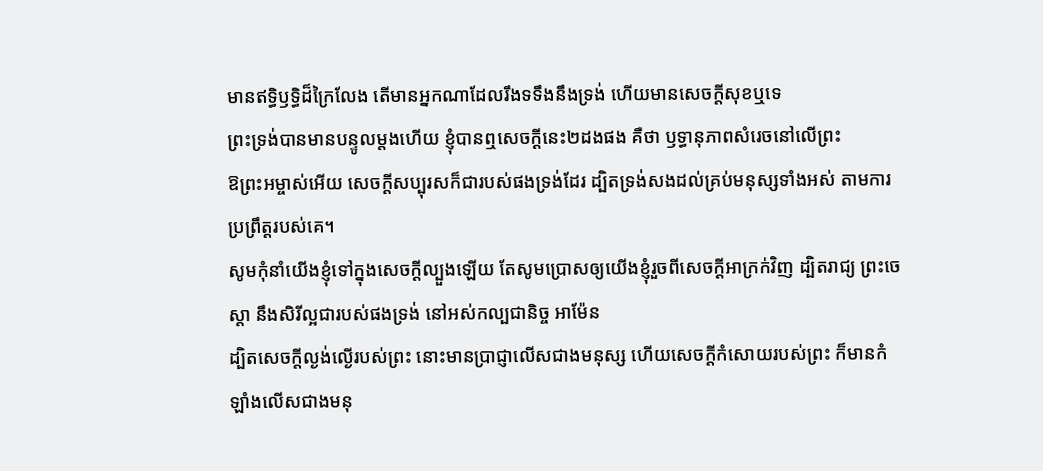មានឥទ្ធិឫទ្ធិដ៏ក្រៃលែង តើមានអ្នកណាដែលរឹងទទឹងនឹងទ្រង់ ហើយមានសេចក្ដីសុខឬទេ
ព្រះទ្រង់បានមានបន្ទូលម្តងហើយ ខ្ញុំបានឮសេចក្ដីនេះ២ដងផង គឺថា ឫទ្ធានុភាពសំរេចនៅលើព្រះ
ឱព្រះអម្ចាស់អើយ សេចក្ដីសប្បុរសក៏ជារបស់ផងទ្រង់ដែរ ដ្បិតទ្រង់សងដល់គ្រប់មនុស្សទាំងអស់ តាមការប្រព្រឹត្តរបស់គេ។
សូមកុំនាំយើងខ្ញុំទៅក្នុងសេចក្ដីល្បួងឡើយ តែសូមប្រោសឲ្យយើងខ្ញុំរួចពីសេចក្ដីអាក្រក់វិញ ដ្បិតរាជ្យ ព្រះចេស្តា នឹងសិរីល្អជារបស់ផងទ្រង់ នៅអស់កល្បជានិច្ច អាម៉ែន
ដ្បិតសេចក្ដីល្ងង់ល្ងើរបស់ព្រះ នោះមានប្រាជ្ញាលើសជាងមនុស្ស ហើយសេចក្ដីកំសោយរបស់ព្រះ ក៏មានកំឡាំងលើសជាងមនុ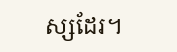ស្សដែរ។